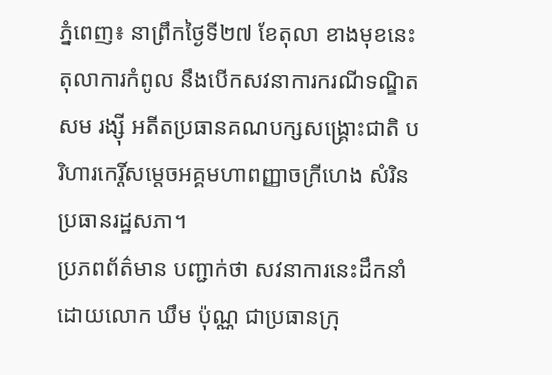ភ្នំពេញ៖ នាព្រឹកថ្ងៃទី២៧ ខែតុលា ខាងមុខនេះ តុលាការកំពូល នឹងបើកសវនាការករណីទណ្ឌិតសម រង្ស៊ី អតីតប្រធានគណបក្សសង្គ្រោះជាតិ បរិហារកេរ្តិ៍សម្តេចអគ្គមហាពញ្ញាចក្រីហេង សំរិន ប្រធានរដ្ឋសភា។
ប្រភពព័ត៌មាន បញ្ជាក់ថា សវនាការនេះដឹកនាំដោយលោក ឃឹម ប៉ុណ្ណ ជាប្រធានក្រុ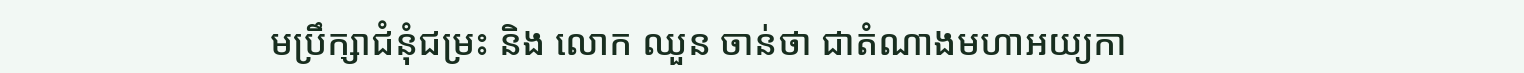មប្រឹក្សាជំនុំជម្រះ និង លោក ឈួន ចាន់ថា ជាតំណាងមហាអយ្យកា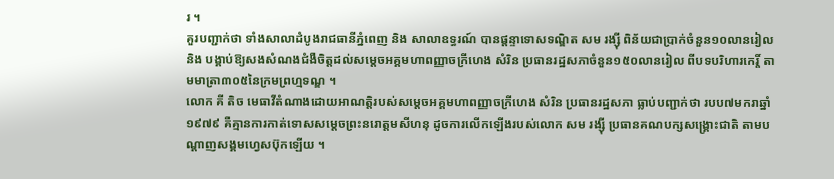រ ។
គួរបញ្ជាក់ថា ទាំងសាលាដំបូងរាជធានីភ្នំពេញ និង សាលាឧទ្ធរណ៍ បានផ្តន្ទាទោសទណ្ឌិត សម រង្ស៊ី ពិន័យជាប្រាក់ចំនួន១០លានរៀល និង បង្គាប់ឱ្យសងសំណងជំងឺចិត្តដល់សម្តេចអគ្គមហាពញ្ញាចក្រីហេង សំរិន ប្រធានរដ្ឋសភាចំនួន១៥០លានរៀល ពីបទបរិហារកេរ្តិ៍ តាមមាត្រា៣០៥នៃក្រមព្រហ្មទណ្ឌ ។
លោក គី តិច មេធាវីតំណាងដោយអាណត្តិរបស់សម្តេចអគ្គមហាពញ្ញាចក្រីហេង សំរិន ប្រធានរដ្ឋសភា ធ្លាប់បញ្ជាក់ថា របប៧មករាឆ្នាំ១៩៧៩ គឺគ្មានការកាត់ទោសសម្តេចព្រះនរោត្តមសីហនុ ដូចការលើកឡើងរបស់លោក សម រង្ស៊ី ប្រធានគណបក្សសង្គ្រោះជាតិ តាមបណ្ដាញសង្គមហ្វេសប៊ុកឡើយ ។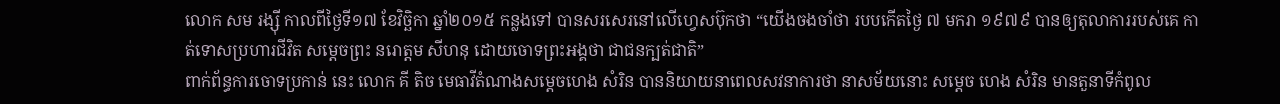លោក សម រង្ស៊ី កាលពីថ្ងៃទី១៧ ខែវិច្ឆិកា ឆ្នាំ២០១៥ កន្លងទៅ បានសរសេរនៅលើហ្វេសប៊ុកថា “យើងចងចាំថា របបកើតថ្ងៃ ៧ មករា ១៩៧៩ បានឲ្យតុលាការរបស់គេ កាត់ទោសប្រហារជីវិត សម្តេចព្រះ នរោត្តម សីហនុ ដោយចោទព្រះអង្គថា ជាជនក្បត់ជាតិ”
ពាក់ព័ន្ធការចោទប្រកាន់ នេះ លោក គី តិច មេធាវីតំណាងសម្តេចហេង សំរិន បាននិយាយនាពេលសវនាការថា នាសម័យនោះ សម្តេច ហេង សំរិន មានតួនាទីកំពូល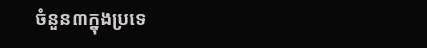ចំនួន៣ក្នុងប្រទេ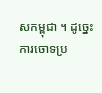សកម្ពុជា ។ ដូច្នេះការចោទប្រ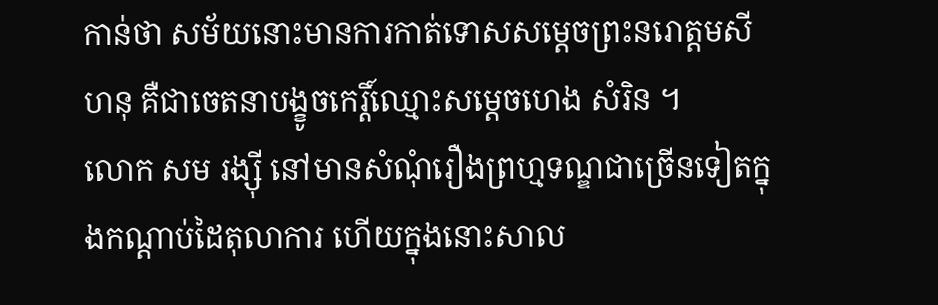កាន់ថា សម័យនោះមានការកាត់ទោសសម្តេចព្រះនរោត្តមសីហនុ គឺជាចេតនាបង្ខូចកេរ្តិ៍ឈ្មោះសម្តេចហេង សំរិន ។
លោក សម រង្ស៊ី នៅមានសំណុំរឿងព្រហ្មទណ្ឌជាច្រើនទៀតក្នុងកណ្ដាប់ដៃតុលាការ ហើយក្នុងនោះសាល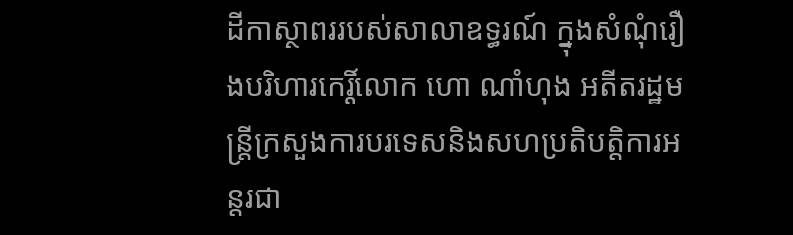ដីកាស្ថាពររបស់សាលាឧទ្ធរណ៍ ក្នុងសំណុំរឿងបរិហារកេរ្តិ៍លោក ហោ ណាំហុង អតីតរដ្ឋមន្ត្រីក្រសួងការបរទេសនិងសហប្រតិបត្តិការអន្តរជា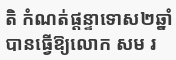តិ កំណត់ផ្តន្ទាទោស២ឆ្នាំ បានធ្វើឱ្យលោក សម រ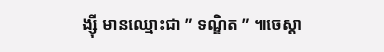ង្ស៊ី មានឈ្មោះជា ” ទណ្ឌិត ” ៕ចេស្តា